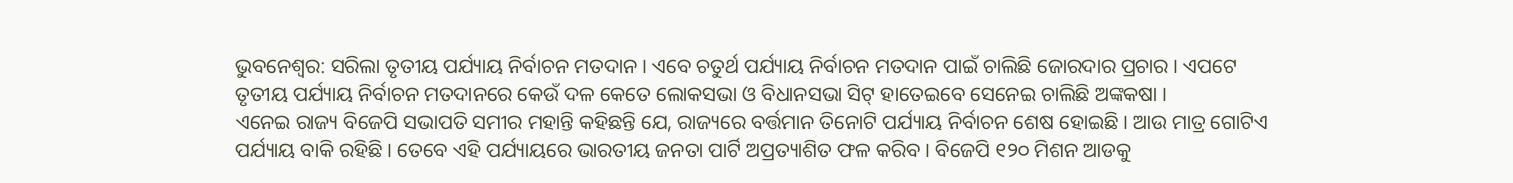ଭୁବନେଶ୍ବର: ସରିଲା ତୃତୀୟ ପର୍ଯ୍ୟାୟ ନିର୍ବାଚନ ମତଦାନ । ଏବେ ଚତୁର୍ଥ ପର୍ଯ୍ୟାୟ ନିର୍ବାଚନ ମତଦାନ ପାଇଁ ଚାଲିଛି ଜୋରଦାର ପ୍ରଚାର । ଏପଟେ ତୃତୀୟ ପର୍ଯ୍ୟାୟ ନିର୍ବାଚନ ମତଦାନରେ କେଉଁ ଦଳ କେତେ ଲୋକସଭା ଓ ବିଧାନସଭା ସିଟ୍ ହାତେଇବେ ସେନେଇ ଚାଲିଛି ଅଙ୍କକଷା ।
ଏନେଇ ରାଜ୍ୟ ବିଜେପି ସଭାପତି ସମୀର ମହାନ୍ତି କହିଛନ୍ତି ଯେ, ରାଜ୍ୟରେ ବର୍ତ୍ତମାନ ତିନୋଟି ପର୍ଯ୍ୟାୟ ନିର୍ବାଚନ ଶେଷ ହୋଇଛି । ଆଉ ମାତ୍ର ଗୋଟିଏ ପର୍ଯ୍ୟାୟ ବାକି ରହିଛି । ତେବେ ଏହି ପର୍ଯ୍ୟାୟରେ ଭାରତୀୟ ଜନତା ପାର୍ଟି ଅପ୍ରତ୍ୟାଶିତ ଫଳ କରିବ । ବିଜେପି ୧୨୦ ମିଶନ ଆଡକୁ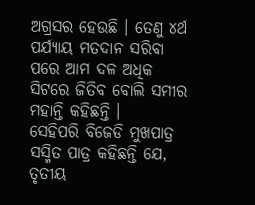ଅଗ୍ରସର ହେଉଛି । ତେଣୁ ୪ର୍ଥ ପର୍ଯ୍ୟାୟ ମତଦାନ ସରିବା ପରେ ଆମ ଦଳ ଅଧିକ ସିଟରେ ଜିତିବ ବୋଲି ସମୀର ମହାନ୍ତି କହିଛନ୍ତି ।
ସେହିପରି ବିଜେଡି ମୁଖପାତ୍ର ସସ୍ମିତ ପାତ୍ର କହିଛନ୍ତି ଯେ, ତୃତୀୟ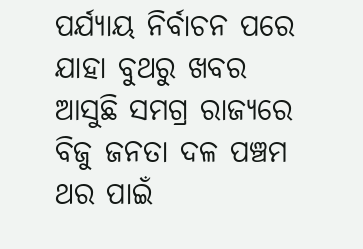ପର୍ଯ୍ୟାୟ ନିର୍ବାଚନ ପରେ ଯାହା ବୁଥରୁ ଖବର ଆସୁଛି ସମଗ୍ର ରାଜ୍ୟରେ ବିଜୁ ଜନତା ଦଳ ପଞ୍ଚମ ଥର ପାଇଁ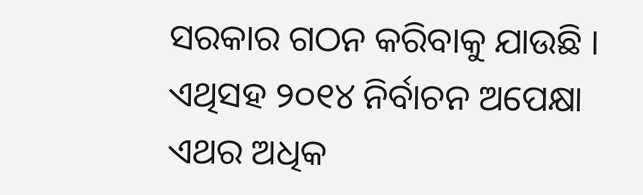ସରକାର ଗଠନ କରିବାକୁ ଯାଉଛି । ଏଥିସହ ୨୦୧୪ ନିର୍ବାଚନ ଅପେକ୍ଷା ଏଥର ଅଧିକ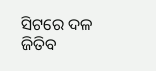ସିଟରେ ଦଳ ଜିତିବ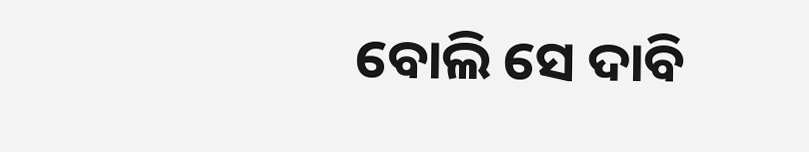ବୋଲି ସେ ଦାବି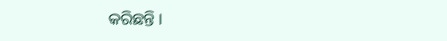କରିଛନ୍ତି ।